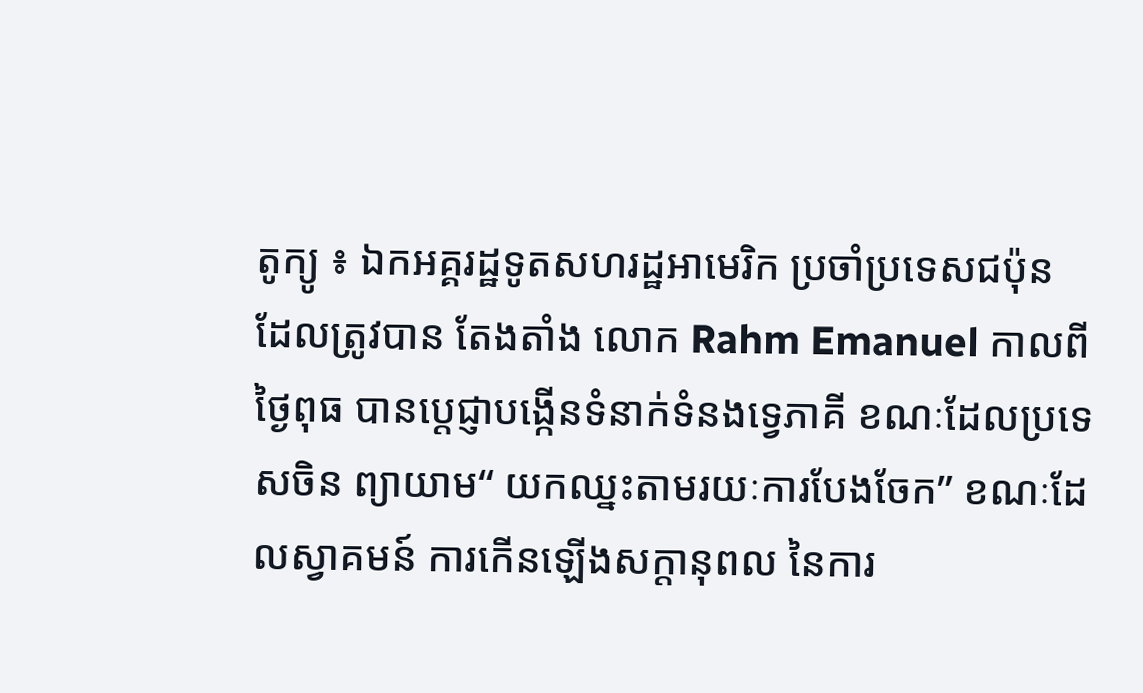តូក្យូ ៖ ឯកអគ្គរដ្ឋទូតសហរដ្ឋអាមេរិក ប្រចាំប្រទេសជប៉ុន ដែលត្រូវបាន តែងតាំង លោក Rahm Emanuel កាលពីថ្ងៃពុធ បានប្តេជ្ញាបង្កើនទំនាក់ទំនងទ្វេភាគី ខណៈដែលប្រទេសចិន ព្យាយាម“ យកឈ្នះតាមរយៈការបែងចែក” ខណៈដែលស្វាគមន៍ ការកើនឡើងសក្តានុពល នៃការ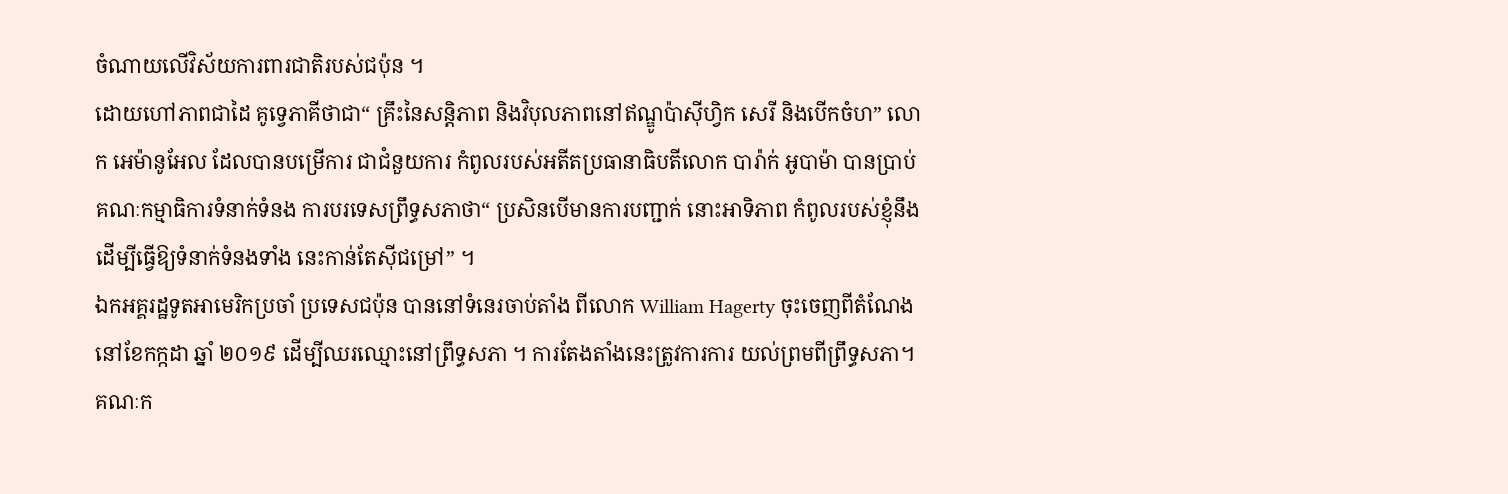ចំណាយលើវិស័យការពារជាតិរបស់ជប៉ុន ។
ដោយហៅភាពជាដៃ គូទ្វេភាគីថាជា“ គ្រឹះនៃសន្តិភាព និងវិបុលភាពនៅឥណ្ឌូប៉ាស៊ីហ្វិក សេរី និងបើកចំហ” លោក អេម៉ានូអែល ដែលបានបម្រើការ ជាជំនួយការ កំពូលរបស់អតីតប្រធានាធិបតីលោក បារ៉ាក់ អូបាម៉ា បានប្រាប់គណៈកម្មាធិការទំនាក់ទំនង ការបរទេសព្រឹទ្ធសភាថា“ ប្រសិនបើមានការបញ្ជាក់ នោះអាទិភាព កំពូលរបស់ខ្ញុំនឹង ដើម្បីធ្វើឱ្យទំនាក់ទំនងទាំង នេះកាន់តែស៊ីជម្រៅ” ។
ឯកអគ្គរដ្ឋទូតអាមេរិកប្រចាំ ប្រទេសជប៉ុន បាននៅទំនេរចាប់តាំង ពីលោក William Hagerty ចុះចេញពីតំណែងនៅខែកក្កដា ឆ្នាំ ២០១៩ ដើម្បីឈរឈ្មោះនៅព្រឹទ្ធសភា ។ ការតែងតាំងនេះត្រូវការការ យល់ព្រមពីព្រឹទ្ធសភា។
គណៈក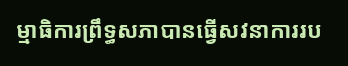ម្មាធិការព្រឹទ្ធសភាបានធ្វើសវនាការរប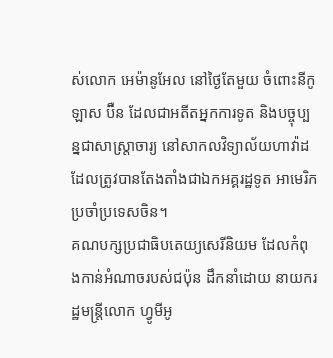ស់លោក អេម៉ានូអែល នៅថ្ងៃតែមួយ ចំពោះនីកូឡាស ប៊ឺន ដែលជាអតីតអ្នកការទូត និងបច្ចុប្បន្នជាសាស្រ្តាចារ្យ នៅសាកលវិទ្យាល័យហាវ៉ាដ ដែលត្រូវបានតែងតាំងជាឯកអគ្គរដ្ឋទូត អាមេរិកប្រចាំប្រទេសចិន។
គណបក្សប្រជាធិបតេយ្យសេរីនិយម ដែលកំពុងកាន់អំណាចរបស់ជប៉ុន ដឹកនាំដោយ នាយករដ្ឋមន្រ្តីលោក ហ្វូមីអូ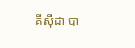គីស៊ីដា បា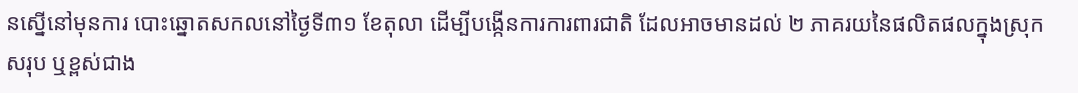នស្នើនៅមុនការ បោះឆ្នោតសកលនៅថ្ងៃទី៣១ ខែតុលា ដើម្បីបង្កើនការការពារជាតិ ដែលអាចមានដល់ ២ ភាគរយនៃផលិតផលក្នុងស្រុកសរុប ឬខ្ពស់ជាង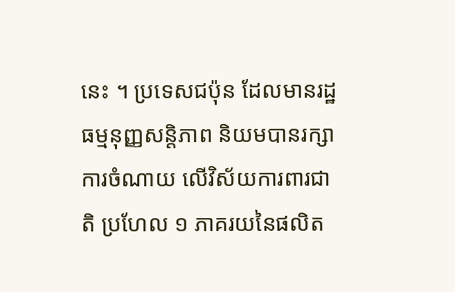នេះ ។ ប្រទេសជប៉ុន ដែលមានរដ្ឋធម្មនុញ្ញសន្តិភាព និយមបានរក្សាការចំណាយ លើវិស័យការពារជាតិ ប្រហែល ១ ភាគរយនៃផលិត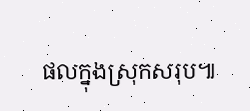ផលក្នុងស្រុកសរុប៕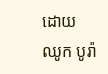ដោយ ឈូក បូរ៉ា